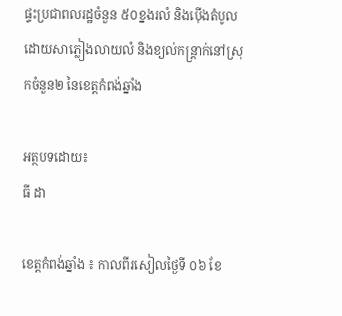ផ្ទះប្រជាពលរដ្ឋចំនួន ៥០ខ្នងរលំ និងប៉ើងតំបូល ដោយសាភ្លៀងលាយលំ និងខ្យល់កន្ត្រាក់នៅស្រុកចំនួន២ នៃខេត្តកំពង់ឆ្នាំង

អត្ថបទដោយ៖
ធី ដា

ខេត្តកំពង់ឆ្នាំង ៖ កាលពីរសៀលថ្ងៃទី ០៦ ខែ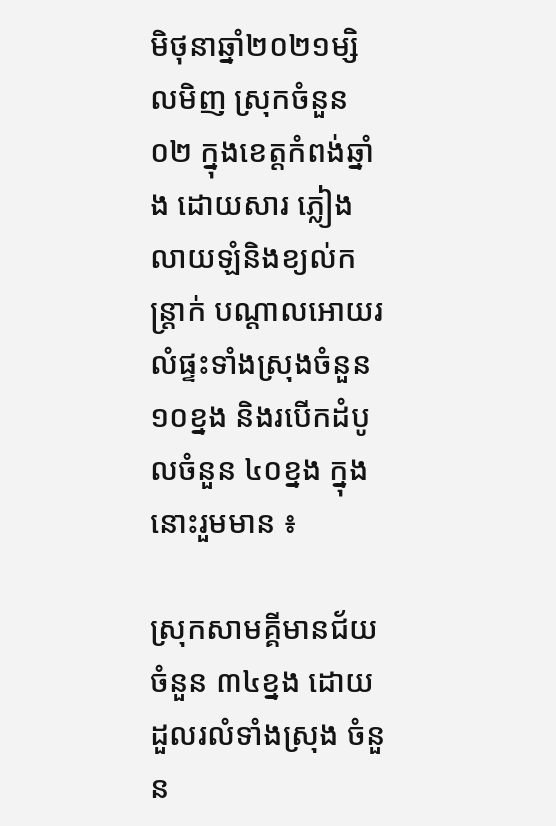មិថុនាឆ្នាំ២០២១ម្សិលមិញ ស្រុកចំនួន ០២ ក្នុងខេត្តកំពង់ឆ្នាំង ដោយសារ ភ្លៀងលាយឡំនិងខ្យល់កន្ត្រាក់ បណ្តាលអោយរលំផ្ទះទាំងស្រុងចំនួន ១០ខ្នង និងរបើកដំបូលចំនួន ៤០ខ្នង ក្នុងនោះរួមមាន ៖

ស្រុកសាមគ្គីមានជ័យចំនួន ៣៤ខ្នង ដោយដួលរលំទាំងស្រុង ចំនួន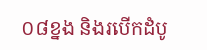០៨ខ្នង និងរបើកដំបូ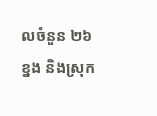លចំនួន ២៦ខ្នង និងស្រុក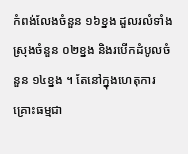កំពង់លែងចំនួន ១៦ខ្នង ដួលរលំទាំងស្រុងចំនួន ០២ខ្នង និងរបើកដំបូលចំនួន ១៤ខ្នង ។ តែនៅក្នុងហេតុការគ្រោះធម្មជា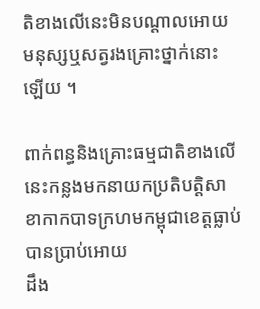តិខាងលើនេះមិនបណ្តាលអោយមនុស្សឬសត្វរងគ្រោះថ្នាក់នោះឡើយ ។

ពាក់ពន្ធនិងគ្រោះធម្មជាតិខាងលើនេះកន្លងមកនាយកប្រតិបត្តិសាខាកាកបាទក្រហមកម្ពុជាខេត្តធ្លាប់បានប្រាប់អោយ
ដឹង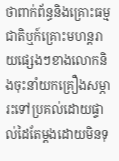ថាពាក់ព័ន្ធនិងគ្រោះធម្មជាតិឬក៍គ្រោះមហន្តរាយផ្សេងៗខាងលោកនិងចុះនាំយកគ្រឿងសម្ភារះទៅប្រគល់ដោយផ្ទាល់ដៃតែម្តងដោយមិនទុ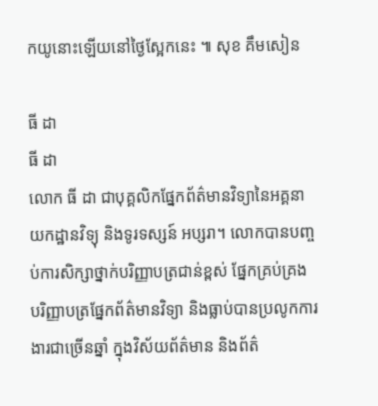កយូនោះឡើយនៅថ្ងៃស្អែកនេះ ៕ សុខ គឹមសៀន

ធី ដា
ធី ដា
លោក ធី ដា ជាបុគ្គលិកផ្នែកព័ត៌មានវិទ្យានៃអគ្គនាយកដ្ឋានវិទ្យុ និងទូរទស្សន៍ អប្សរា។ លោកបានបញ្ចប់ការសិក្សាថ្នាក់បរិញ្ញាបត្រជាន់ខ្ពស់ ផ្នែកគ្រប់គ្រង បរិញ្ញាបត្រផ្នែកព័ត៌មានវិទ្យា និងធ្លាប់បានប្រលូកការងារជាច្រើនឆ្នាំ ក្នុងវិស័យព័ត៌មាន និងព័ត៌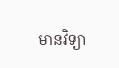មានវិទ្យា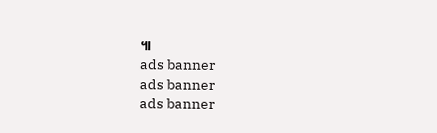៕
ads banner
ads banner
ads banner